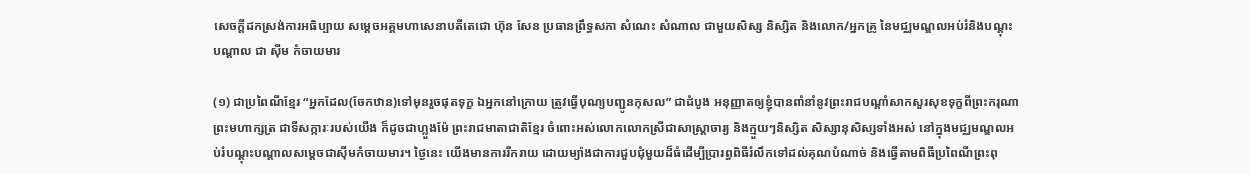សេចក្ដីដកស្រង់ការអធិប្បាយ សម្ដេចអគ្គមហាសេនាបតីតេជោ ហ៊ុន សែន ប្រធានព្រឹទ្ធសភា សំណេះ សំណាល ជាមួយសិស្ស និស្សិត និងលោក/អ្នកគ្រូ នៃមជ្ឈមណ្ឌលអប់រំនិងបណ្ដុះបណ្តាល ជា ស៊ីម កំចាយមារ

(១) ជាប្រពៃណីខ្មែរ “អ្នកដែល(ចែកឋាន)ទៅមុនរួចផុតទុក្ខ ឯអ្នកនៅក្រោយ ត្រូវធ្វើបុណ្យបញ្ជូនកុសល” ជាដំបូង អនុញ្ញាតឲ្យខ្ញុំបានពាំនាំនូវព្រះរាជបណ្ដាំសាកសួរសុខទុក្ខពីព្រះករុណាព្រះមហាក្សត្រ ជាទីសក្ការៈរបស់យើង ក៏ដូចជាហ្លួងម៉ែ ព្រះរាជមាតាជាតិខ្មែរ ចំពោះអស់លោកលោកស្រីជាសាស្រ្តាចារ្យ និងក្មួយៗនិស្សិត សិស្សានុសិស្សទាំងអស់ នៅក្នុងមជ្ឈមណ្ឌលអប់រំបណ្ដុះបណ្ដាលសម្ដេចជាស៊ីមកំចាយមារ។ ថ្ងៃនេះ យើងមានការរីករាយ ដោយម្យ៉ាងជាការជួបជុំមួយដ៏ធំដើម្បីប្រារព្ធពិធីរំលឹកទៅដល់គុណបំណាច់ និងធ្វើតាមពិធីប្រពៃណីព្រះពុ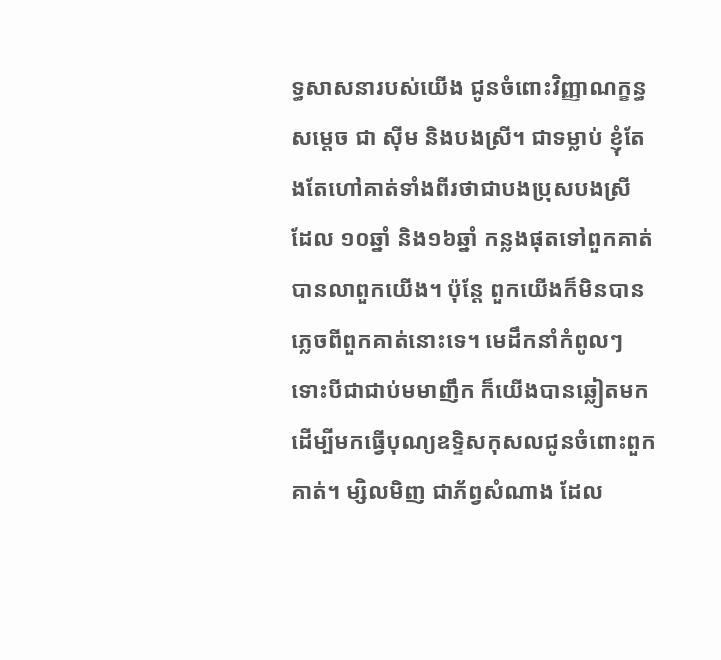ទ្ធសាសនារបស់យើង ជូនចំពោះវិញ្ញាណក្ខន្ធសម្ដេច ជា ស៊ីម និងបងស្រី។ ជាទម្លាប់ ខ្ញុំតែងតែហៅគាត់ទាំងពីរថាជាបងប្រុសបងស្រី ដែល ១០ឆ្នាំ និង១៦ឆ្នាំ កន្លងផុតទៅពួកគាត់បានលាពួកយើង។ ប៉ុន្តែ ពួកយើងក៏មិនបានភ្លេចពីពួកគាត់នោះទេ។ មេដឹកនាំកំពូលៗ ទោះបីជាជាប់មមាញឹក ក៏យើងបានឆ្លៀតមក ដើម្បីមកធ្វើបុណ្យឧទ្ទិសកុសលជូនចំពោះពួកគាត់។ ម្សិលមិញ ជាភ័ព្វសំណាង ដែល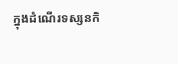ក្នុងដំណើរទស្សនកិ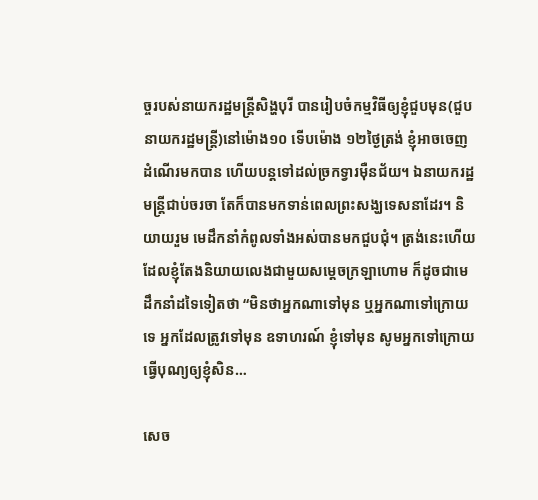ច្ចរបស់នាយករដ្ឋមន្រ្តីសិង្ហបុរី បានរៀបចំកម្មវិធីឲ្យខ្ញុំជួបមុន(ជួបនាយករដ្ឋមន្រ្តី)នៅម៉ោង១០ ទើបម៉ោង ១២ថ្ងៃត្រង់ ខ្ញុំអាចចេញដំណើរមកបាន ហើយបន្តទៅដល់ច្រកទ្វារម៉ឺនជ័យ។ ឯនាយករដ្ឋមន្រ្តីជាប់ចរចា តែក៏បានមកទាន់ពេលព្រះសង្ឃទេសនាដែរ។ និយាយរួម មេដឹកនាំកំពូលទាំងអស់បានមកជួបជុំ។ ត្រង់នេះហើយ ដែលខ្ញុំតែងនិយាយលេងជាមួយសម្ដេចក្រឡាហោម ក៏ដូចជាមេដឹកនាំដទៃទៀតថា “មិនថាអ្នកណាទៅមុន ឬអ្នកណាទៅក្រោយទេ អ្នកដែលត្រូវទៅមុន ឧទាហរណ៍ ខ្ញុំទៅមុន សូមអ្នកទៅក្រោយធ្វើបុណ្យឲ្យខ្ញុំសិន…

សេច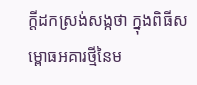ក្តីដកស្រង់សង្កថា ក្នុងពិធីសម្ពោធអគារថ្មីនៃម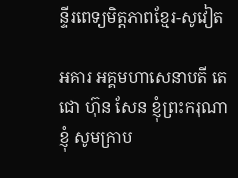ន្ទីរពេទ្យមិត្តភាពខ្មែរ-សូវៀត

អគារ អគ្គមហាសេនាបតី តេជោ ហ៊ុន សែន ខ្ញុំព្រះករុណាខ្ញុំ សូមក្រាប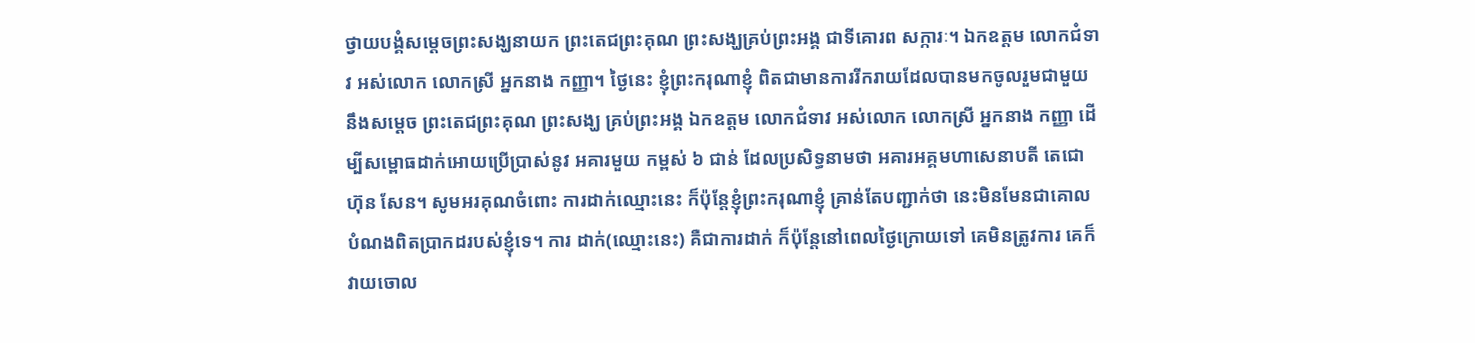ថ្វាយបង្គំសម្ដេចព្រះសង្ឃនាយក ព្រះតេជព្រះគុណ ព្រះសង្ឃគ្រប់ព្រះអង្គ ជាទីគោរព សក្ការៈ។ ឯកឧត្តម លោកជំទាវ អស់លោក លោកស្រី អ្នកនាង កញ្ញា។ ថ្ងៃនេះ ខ្ញុំព្រះករុណាខ្ញុំ ពិតជាមានការរីករាយដែលបានមកចូលរួមជាមួយនឹងសម្ដេច ព្រះតេជព្រះគុណ ព្រះសង្ឃ គ្រប់ព្រះអង្គ ឯកឧត្តម លោកជំទាវ អស់លោក លោកស្រី អ្នកនាង កញ្ញា ដើម្បីសម្ពោធដាក់អោយប្រើប្រាស់នូវ អគារមួយ កម្ពស់ ៦ ជាន់ ដែលប្រសិទ្ធនាមថា អគារអគ្គមហាសេនាបតី តេជោ ហ៊ុន សែន។ សូមអរគុណចំពោះ ការដាក់ឈ្មោះនេះ ក៏ប៉ុន្តែខ្ញុំព្រះករុណាខ្ញុំ គ្រាន់តែបញ្ជាក់ថា នេះមិនមែនជាគោលបំណងពិតប្រាកដរបស់ខ្ញុំទេ។ ការ ដាក់(ឈ្មោះនេះ) គឺជាការដាក់ ក៏ប៉ុន្តែនៅពេលថ្ងៃក្រោយទៅ គេមិនត្រូវការ គេក៏វាយចោល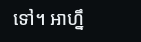ទៅ។ អាហ្នឹ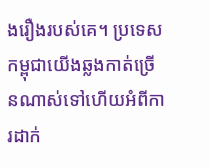ងរឿងរបស់គេ។ ប្រទេសកម្ពុជាយើងឆ្លងកាត់ច្រើនណាស់ទៅហើយអំពីការដាក់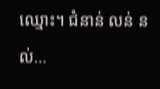ឈ្មោះ។ ជំនាន់ លន់ នល់…